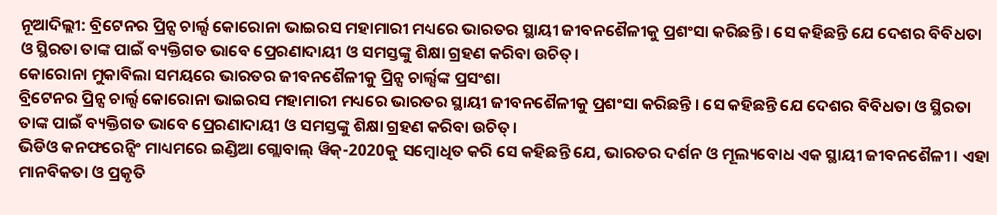ନୂଆଦିଲ୍ଲୀ: ବ୍ରିଟେନର ପ୍ରିନ୍ସ ଚାର୍ଲ୍ସ କୋରୋନା ଭାଇରସ ମହାମାରୀ ମଧ୍ୟରେ ଭାରତର ସ୍ଥାୟୀ ଜୀବନଶୈଳୀକୁ ପ୍ରଶଂସା କରିଛନ୍ତି । ସେ କହିଛନ୍ତି ଯେ ଦେଶର ବିବିଧତା ଓ ସ୍ଥିରତା ତାଙ୍କ ପାଇଁ ବ୍ୟକ୍ତିଗତ ଭାବେ ପ୍ରେରଣାଦାୟୀ ଓ ସମସ୍ତଙ୍କୁ ଶିକ୍ଷା ଗ୍ରହଣ କରିବା ଉଚିତ୍।
କୋରୋନା ମୁକାବିଲା ସମୟରେ ଭାରତର ଜୀବନଶୈଳୀକୁ ପ୍ରିନ୍ସ ଚାର୍ଲ୍ସଙ୍କ ପ୍ରସଂଶା
ବ୍ରିଟେନର ପ୍ରିନ୍ସ ଚାର୍ଲ୍ସ କୋରୋନା ଭାଇରସ ମହାମାରୀ ମଧ୍ୟରେ ଭାରତର ସ୍ଥାୟୀ ଜୀବନଶୈଳୀକୁ ପ୍ରଶଂସା କରିଛନ୍ତି । ସେ କହିଛନ୍ତି ଯେ ଦେଶର ବିବିଧତା ଓ ସ୍ଥିରତା ତାଙ୍କ ପାଇଁ ବ୍ୟକ୍ତିଗତ ଭାବେ ପ୍ରେରଣାଦାୟୀ ଓ ସମସ୍ତଙ୍କୁ ଶିକ୍ଷା ଗ୍ରହଣ କରିବା ଉଚିତ୍।
ଭିଡିଓ କନଫରେନ୍ସିଂ ମାଧ୍ୟମରେ ଇଣ୍ଡିଆ ଗ୍ଲୋବାଲ୍ ୱିକ୍-2020କୁ ସମ୍ବୋଧିତ କରି ସେ କହିଛନ୍ତି ଯେ, ଭାରତର ଦର୍ଶନ ଓ ମୂଲ୍ୟବୋଧ ଏକ ସ୍ଥାୟୀ ଜୀବନଶୈଳୀ । ଏହା ମାନବିକତା ଓ ପ୍ରକୃତି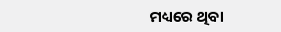ମଧ୍ୟରେ ଥିବା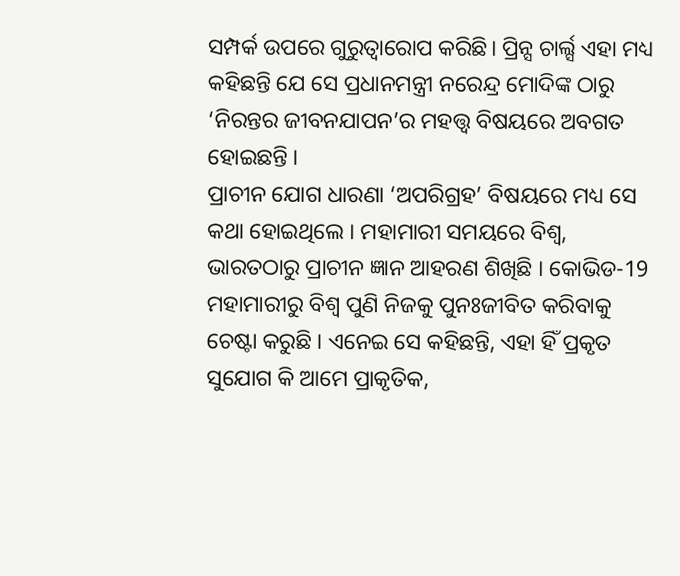ସମ୍ପର୍କ ଉପରେ ଗୁରୁତ୍ବାରୋପ କରିଛି। ପ୍ରିନ୍ସ ଚାର୍ଲ୍ସ ଏହା ମଧ୍ୟ କହିଛନ୍ତି ଯେ ସେ ପ୍ରଧାନମନ୍ତ୍ରୀ ନରେନ୍ଦ୍ର ମୋଦିଙ୍କ ଠାରୁ ‘ନିରନ୍ତର ଜୀବନଯାପନ’ର ମହତ୍ତ୍ବ ବିଷୟରେ ଅବଗତ ହୋଇଛନ୍ତି ।
ପ୍ରାଚୀନ ଯୋଗ ଧାରଣା ‘ଅପରିଗ୍ରହ’ ବିଷୟରେ ମଧ୍ୟ ସେ କଥା ହୋଇଥିଲେ । ମହାମାରୀ ସମୟରେ ବିଶ୍ବ, ଭାରତଠାରୁ ପ୍ରାଚୀନ ଜ୍ଞାନ ଆହରଣ ଶିଖିଛି । କୋଭିଡ-19 ମହାମାରୀରୁ ବିଶ୍ବ ପୁଣି ନିଜକୁ ପୁନଃଜୀବିତ କରିବାକୁ ଚେଷ୍ଟା କରୁଛି । ଏନେଇ ସେ କହିଛନ୍ତି, ଏହା ହିଁ ପ୍ରକୃତ ସୁଯୋଗ କି ଆମେ ପ୍ରାକୃତିକ,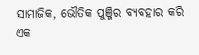ସାମାଜିକ, ଭୌତିକ ପୁଞ୍ଜିର ବ୍ୟବହାର କରି ଏକ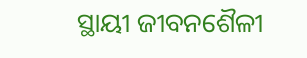ସ୍ଥାୟୀ ଜୀବନଶୈଳୀ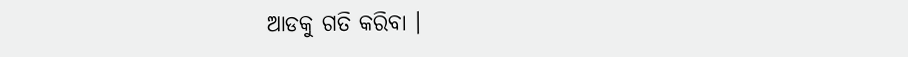ଆଡକୁ ଗତି କରିବା ।